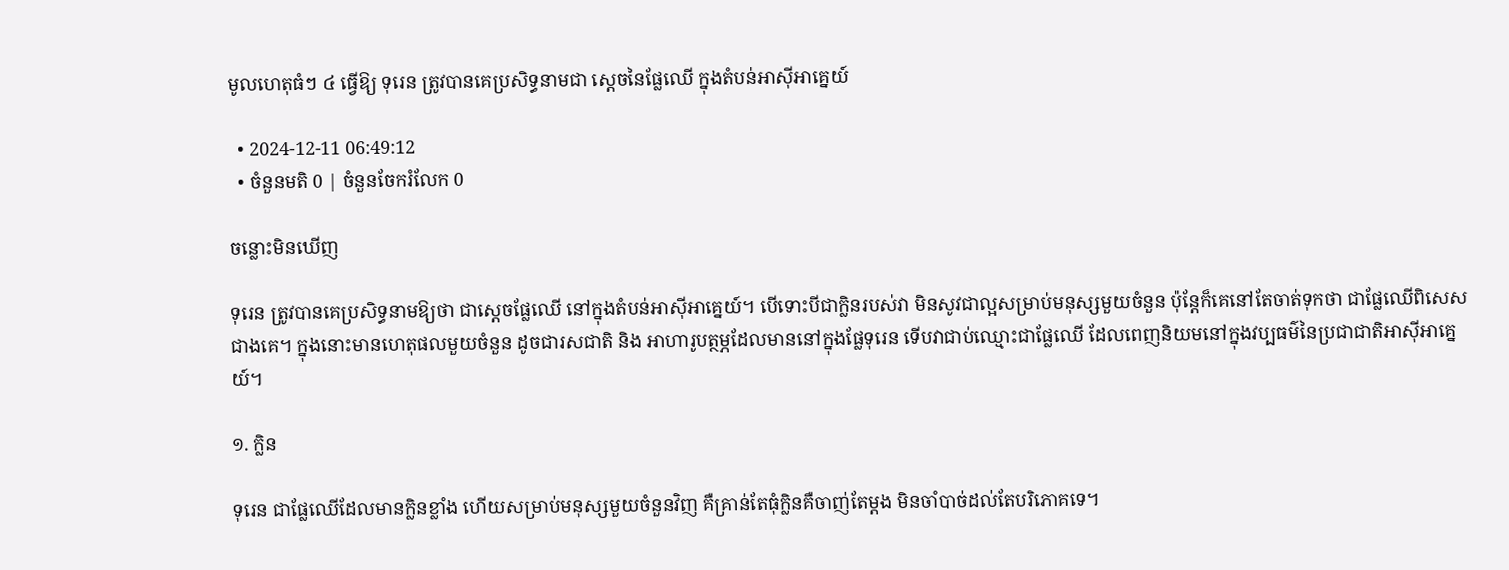មូលហេតុធំៗ ៤ ធ្វើឱ្យ ទុរេន ត្រូវបានគេប្រសិទ្ធនាមជា ស្តេចនៃផ្លែឈើ ក្នុងតំបន់អាស៊ីអាគ្នេយ៍

  • 2024-12-11 06:49:12
  • ចំនួនមតិ 0 | ចំនួនចែករំលែក 0

ចន្លោះមិនឃើញ

ទុរេន ត្រូវបានគេប្រសិទ្ធនាមឱ្យថា ជាស្តេចផ្លែឈើ នៅក្នុងតំបន់អាស៊ីអាគ្នេយ៍។ បើទោះបីជាក្លិនរបស់វា មិនសូវជាល្អសម្រាប់មនុស្សមួយចំនួន ប៉ុន្តែក៏គេនៅតែចាត់ទុកថា ជាផ្លែឈើពិសេសជាងគេ។ ក្នុងនោះមានហេតុផលមួយចំនួន ដូចជារសជាតិ និង អាហារូបត្ថម្ភដែលមាននៅក្នុងផ្លែទុរេន ទើបវាជាប់ឈ្មោះជាផ្លែឈើ ដែលពេញនិយមនៅក្នុងវប្បធម៌នៃប្រជាជាតិអាស៊ីអាគ្នេយ៍។

១. ក្លិន

ទុរេន ជាផ្លែឈើដែលមានក្លិនខ្លាំង ហើយសម្រាប់មនុស្សមួយចំនួនវិញ គឺគ្រាន់តែធុំក្លិនគឺចាញ់តែម្តង មិនចាំបាច់ដល់តែបរិភោគទេ។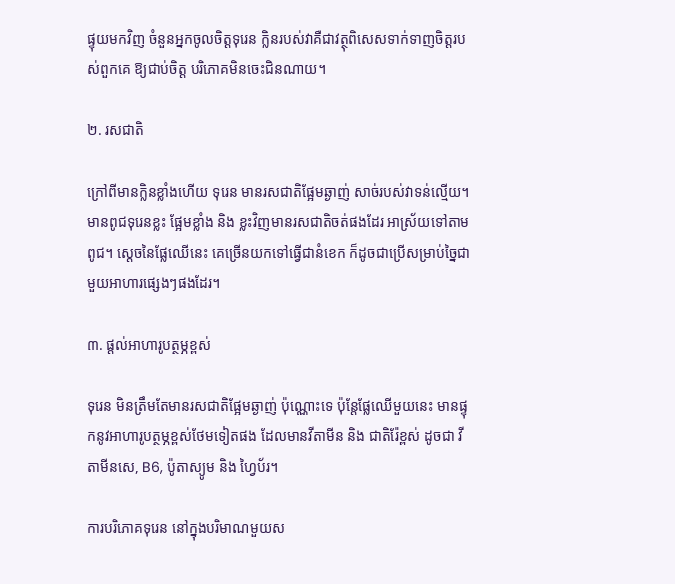ផ្ទុយមកវិញ ចំនួនអ្នកចូលចិត្តទុរេន ក្លិនរបស់វាគឺជាវត្ថុពិសេសទាក់ទាញចិត្តរបស់ពួកគេ ឱ្យជាប់ចិត្ត បរិភោគមិនចេះជិនណាយ។

២. រសជាតិ

ក្រៅពីមានក្លិនខ្លាំងហើយ ទុរេន មានរសជាតិផ្អែមឆ្ងាញ់ សាច់របស់វាទន់ល្មើយ។ មានពូជទុរេនខ្លះ ផ្អែមខ្លាំង និង ខ្លះវិញមានរសជាតិចត់ផងដែរ អាស្រ័យទៅតាមពូជ។ ស្តេចនៃផ្លែឈើនេះ គេច្រើនយកទៅធ្វើជានំខេក ក៏ដូចជាប្រើសម្រាប់ច្នៃជាមួយអាហារផ្សេងៗផងដែរ។

៣. ផ្តល់អាហារូបត្ថម្ភខ្ពស់

ទុរេន មិនត្រឹមតែមានរសជាតិផ្អែមឆ្ងាញ់ ប៉ុណ្ណោះទេ ប៉ុន្តែផ្លែឈើមួយនេះ មានផ្ទុកនូវអាហារូបត្ថម្ភខ្ពស់ថែមទៀតផង ដែលមានវីតាមីន និង ជាតិរ៉ែខ្ពស់ ដូចជា វីតាមីនសេ, B6, ប៉ូតាស្យូម និង ហ្វៃប័រ។

ការបរិភោគទុរេន នៅក្នុងបរិមាណមួយស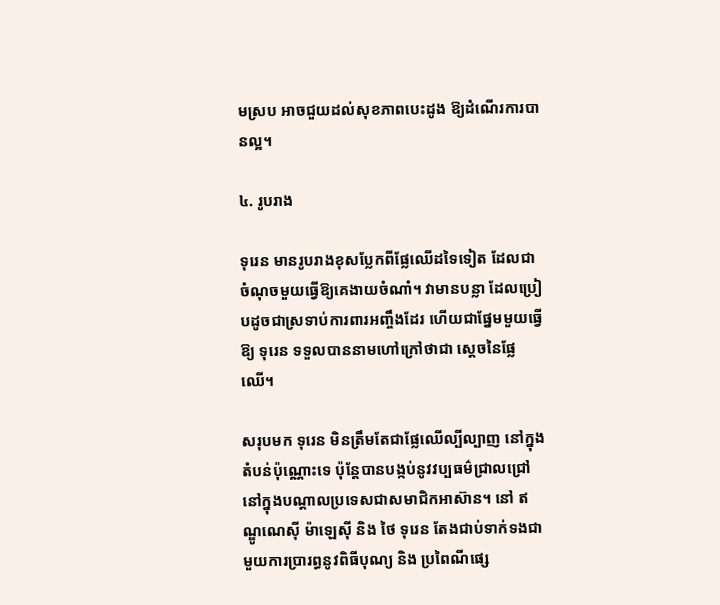មស្រប អាចជួយដល់សុខភាពបេះដូង ឱ្យដំណើរការបានល្អ។

៤. រូបរាង

ទុរេន មានរូបរាងខុសប្លែកពីផ្លែឈើដទៃទៀត ដែលជាចំណុចមួយធ្វើឱ្យគេងាយចំណាំ។ វាមានបន្លា ដែលប្រៀបដូចជាស្រទាប់ការពារអញ្ចឹងដែរ ហើយជាផ្នែមមួយធ្វើឱ្យ ទុរេន ទទួលបាននាមហៅក្រៅថាជា ស្តេចនៃផ្លែឈើ។

សរុបមក ទុរេន មិនត្រឹមតែជាផ្លែឈើល្បីល្បាញ នៅក្នុងតំបន់ប៉ុណ្ណោះទេ ប៉ុន្តែបានបង្កប់នូវវប្បធម៌ជ្រាលជ្រៅនៅក្នុងបណ្តាលប្រទេសជាសមាជិកអាស៊ាន។ នៅ ឥណ្ឌូណេស៊ី ម៉ាឡេស៊ី និង ថៃ ទុរេន តែងជាប់ទាក់ទងជាមួយការប្រារព្ធនូវពិធីបុណ្យ និង ប្រពៃណីផ្សេ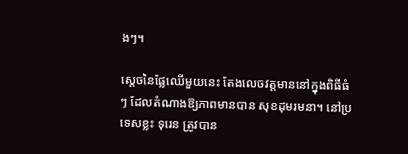ងៗ។

ស្តេចនៃផ្លែឈើមួយនេះ តែងលេចវត្តមាននៅក្នុងពិធីធំៗ ដែលតំណាងឱ្យភាពមានបាន សុខដុមរមនា។ នៅប្រទេសខ្លះ ទុរេន ត្រូវបាន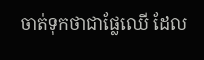ចាត់ទុកថាជាផ្លែឈើ ដែល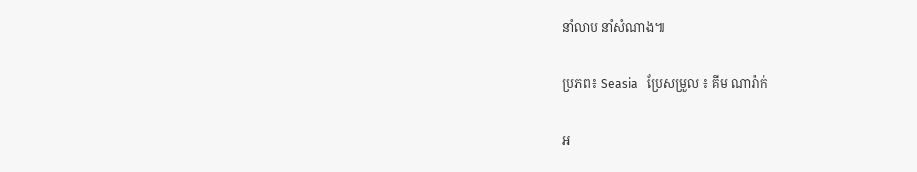នាំលាប នាំសំណាង៕

ប្រភព៖ Seasia   ប្រែសម្រួល ៖ គីម ណារ៉ាក់

អ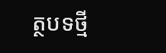ត្ថបទថ្មី